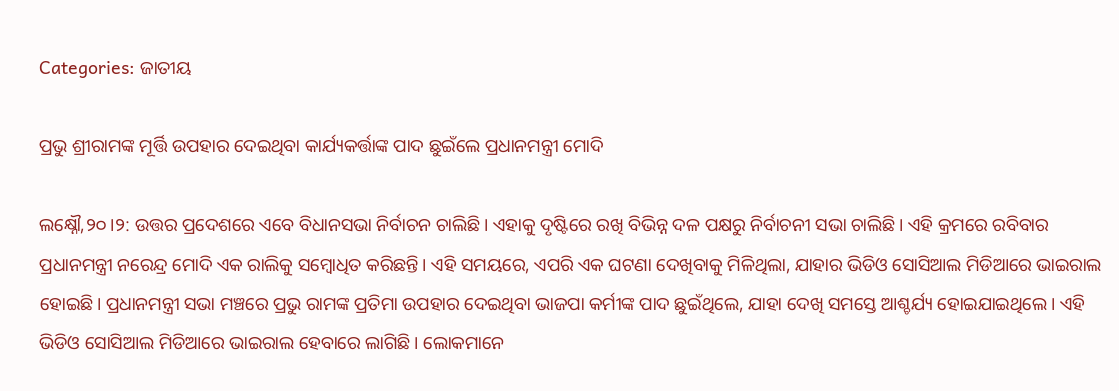Categories: ଜାତୀୟ

ପ୍ରଭୁ ଶ୍ରୀରାମଙ୍କ ମୂର୍ତ୍ତି ଉପହାର ଦେଇଥିବା କାର୍ଯ୍ୟକର୍ତ୍ତାଙ୍କ ପାଦ ଛୁଇଁଲେ ପ୍ରଧାନମନ୍ତ୍ରୀ ମୋଦି

ଲକ୍ଷ୍ନୌ,୨୦।୨: ଉତ୍ତର ପ୍ରଦେଶରେ ଏବେ ବିଧାନସଭା ନିର୍ବାଚନ ଚାଲିଛି। ଏହାକୁ ଦୃଷ୍ଟିରେ ରଖି ବିଭିନ୍ନ ଦଳ ପକ୍ଷରୁ ନିର୍ବାଚନୀ ସଭା ଚାଲିଛି। ଏହି କ୍ରମରେ ରବିବାର ପ୍ରଧାନମନ୍ତ୍ରୀ ନରେନ୍ଦ୍ର ମୋଦି ଏକ ରାଲିକୁ ସମ୍ବୋଧିତ କରିଛନ୍ତି। ଏହି ସମୟରେ, ଏପରି ଏକ ଘଟଣା ଦେଖିବାକୁ ମିଳିଥିଲା, ଯାହାର ଭିଡିଓ ସୋସିଆଲ ମିଡିଆରେ ଭାଇରାଲ ହୋଇଛି। ପ୍ରଧାନମନ୍ତ୍ରୀ ସଭା ମଞ୍ଚରେ ପ୍ରଭୁ ରାମଙ୍କ ପ୍ରତିମା ଉପହାର ଦେଇଥିବା ଭାଜପା କର୍ମୀଙ୍କ ପାଦ ଛୁଇଁଥିଲେ, ଯାହା ଦେଖି ସମସ୍ତେ ଆଶ୍ଚର୍ଯ୍ୟ ହୋଇଯାଇଥିଲେ। ଏହି ଭିଡିଓ ସୋସିଆଲ ମିଡିଆରେ ଭାଇରାଲ ହେବାରେ ଲାଗିଛି। ଲୋକମାନେ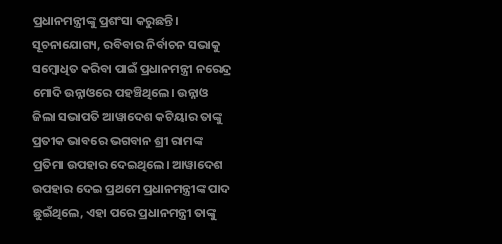ପ୍ରଧାନମନ୍ତ୍ରୀଙ୍କୁ ପ୍ରଶଂସା କରୁଛନ୍ତି।
ସୂଚନାଯୋଗ୍ୟ, ରବିବାର ନିର୍ବାଚନ ସଭାକୁ ସମ୍ବୋଧିତ କରିବା ପାଇଁ ପ୍ରଧାନମନ୍ତ୍ରୀ ନରେନ୍ଦ୍ର ମୋଦି ଉନ୍ନାଓରେ ପହଞ୍ଚିଥିଲେ। ଉନ୍ନାଓ ଜିଲା ସଭାପତି ଆୱାଦେଶ କଟିୟାର ତାଙ୍କୁ ପ୍ରତୀକ ଭାବରେ ଭଗବାନ ଶ୍ରୀ ରାମଙ୍କ ପ୍ରତିମା ଉପହାର ଦେଇଥିଲେ। ଆୱାଦେଶ ଉପହାର ଦେଇ ପ୍ରଥମେ ପ୍ରଧାନମନ୍ତ୍ରୀଙ୍କ ପାଦ ଛୁଇଁଥିଲେ, ଏହା ପରେ ପ୍ରଧାନମନ୍ତ୍ରୀ ତାଙ୍କୁ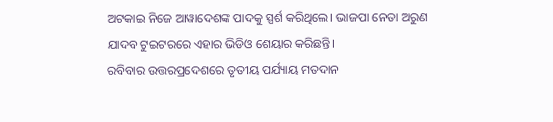ଅଟକାଇ ନିଜେ ଆୱାଦେଶଙ୍କ ପାଦକୁ ସ୍ପର୍ଶ କରିଥିଲେ। ଭାଜପା ନେତା ଅରୁଣ ଯାଦବ ଟୁଇଟରରେ ଏହାର ଭିଡିଓ ଶେୟାର କରିଛନ୍ତି।
ରବିବାର ଉତ୍ତରପ୍ରଦେଶରେ ତୃତୀୟ ପର୍ଯ୍ୟାୟ ମତଦାନ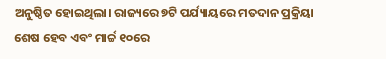ଅନୁଷ୍ଠିତ ହୋଇଥିଲା। ରାଜ୍ୟରେ ୭ଟି ପର୍ଯ୍ୟାୟରେ ମତଦାନ ପ୍ରକ୍ରିୟା ଶେଷ ହେବ ଏବଂ ମାର୍ଚ୍ଚ ୧୦ରେ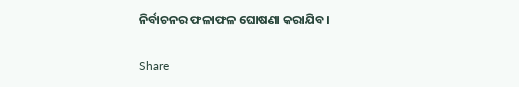ନିର୍ବାଚନର ଫଳାଫଳ ଘୋଷଣା କରାଯିବ।

Share